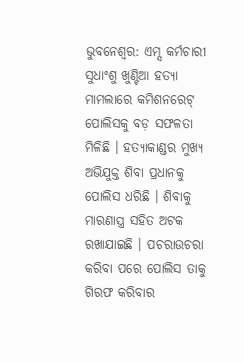ଭୁବନେଶ୍ୱର: ଏମ୍ସ କର୍ମଚାରୀ ସୁଧାଂଶୁ ଖୁଣ୍ଟିଆ ହତ୍ୟା ମାମଲାରେ କମିଶନରେଟ୍ ପୋଲିସକୁ ବଡ଼ ସଫଳତା ମିଳିଛି । ହତ୍ୟାକାଣ୍ଡର ମୁଖ୍ୟ ଅଭିଯୁକ୍ତ ଶିବା ପ୍ରଧାନକୁ ପୋଲିସ ଧରିଛି । ଶିବାକୁ ମାରଣାସ୍ତ୍ର ସହିତ ଅଟକ ରଖାଯାଇଛି । ପଚରାଉଚରା କରିବା ପରେ ପୋଲିସ ତାକୁ ଗିରଫ କରିବାର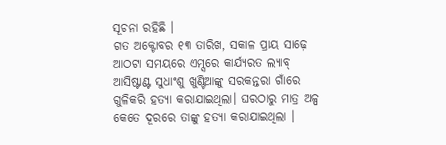ସୂଚନା ରହିଛି ।
ଗତ ଅକ୍ଟୋବର ୧୩ ତାରିଖ, ସକାଳ ପ୍ରାୟ ସାଢ଼େ ଆଠଟା ସମୟରେ ଏମ୍ସରେ କାର୍ଯ୍ୟରତ ଲ୍ୟାବ୍ ଆସିଷ୍ଟାଣ୍ଟ ସୁଧାଂଶୁ ଖୁଣ୍ଟିଆଙ୍କୁ ସରକନ୍ତରା ଗାଁରେ ଗୁଳିକରି ହତ୍ୟା କରାଯାଇଥିଲା। ଘରଠାରୁ ମାତ୍ର ଅଳ୍ପ କେତେ ଦୂରରେ ତାଙ୍କୁ ହତ୍ୟା କରାଯାଇଥିଲା ।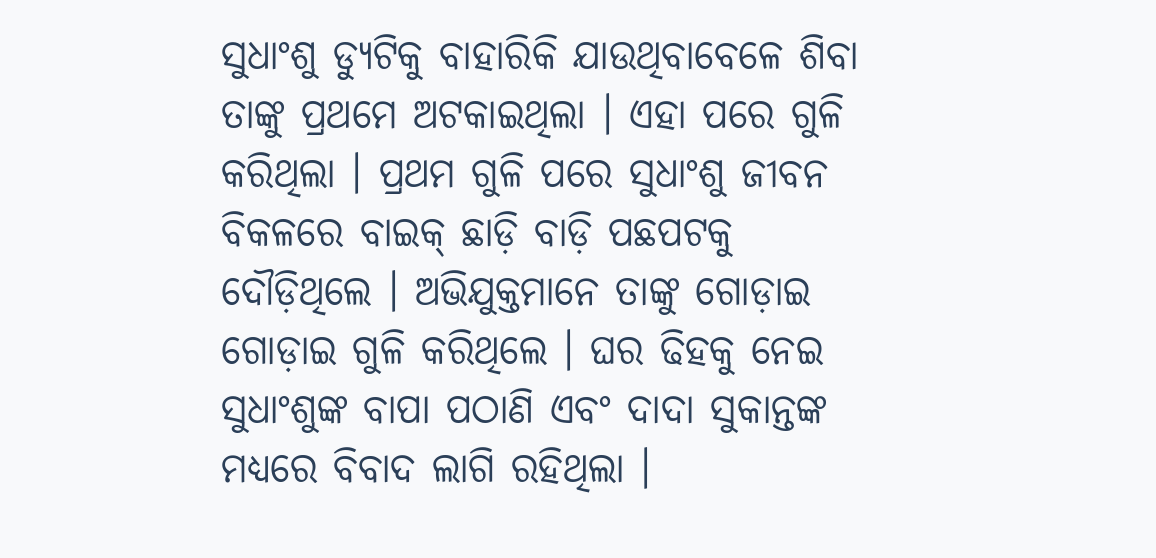ସୁଧାଂଶୁ ଡ୍ୟୁଟିକୁ ବାହାରିକି ଯାଉଥିବାବେଳେ ଶିବା ତାଙ୍କୁ ପ୍ରଥମେ ଅଟକାଇଥିଲା । ଏହା ପରେ ଗୁଳି କରିଥିଲା । ପ୍ରଥମ ଗୁଳି ପରେ ସୁଧାଂଶୁ ଜୀବନ ବିକଳରେ ବାଇକ୍ ଛାଡ଼ି ବାଡ଼ି ପଛପଟକୁ ଦୌଡ଼ିଥିଲେ । ଅଭିଯୁକ୍ତମାନେ ତାଙ୍କୁ ଗୋଡ଼ାଇ ଗୋଡ଼ାଇ ଗୁଳି କରିଥିଲେ । ଘର ଢିହକୁ ନେଇ ସୁଧାଂଶୁଙ୍କ ବାପା ପଠାଣି ଏବଂ ଦାଦା ସୁକାନ୍ତଙ୍କ ମଧ୍ୟରେ ବିବାଦ ଲାଗି ରହିଥିଲା ।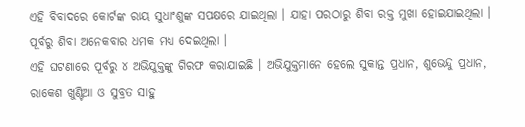ଏହି ବିବାଦରେ କୋର୍ଟଙ୍କ ରାୟ ସୁଧାଂଶୁଙ୍କ ସପକ୍ଷରେ ଯାଇଥିଲା । ଯାହା ପରଠାରୁ ଶିବା ରକ୍ତ ମୁଖା ହୋଇଯାଇଥିଲା । ପୂର୍ବରୁ ଶିବା ଅନେକବାର ଧମକ ମଧ୍ୟ ଦେଇଥିଲା ।
ଏହି ଘଟଣାରେ ପୂର୍ବରୁ ୪ ଅଭିଯୁକ୍ତଙ୍କୁ ଗିରଫ କରାଯାଇଛି । ଅଭିଯୁକ୍ତମାନେ ହେଲେ ସୁକାନ୍ତ ପ୍ରଧାନ, ଶୁଭେନ୍ଦୁ ପ୍ରଧାନ, ରାକେଶ ଖୁଣ୍ଟିଆ ଓ ସୁବ୍ରତ ସାହୁ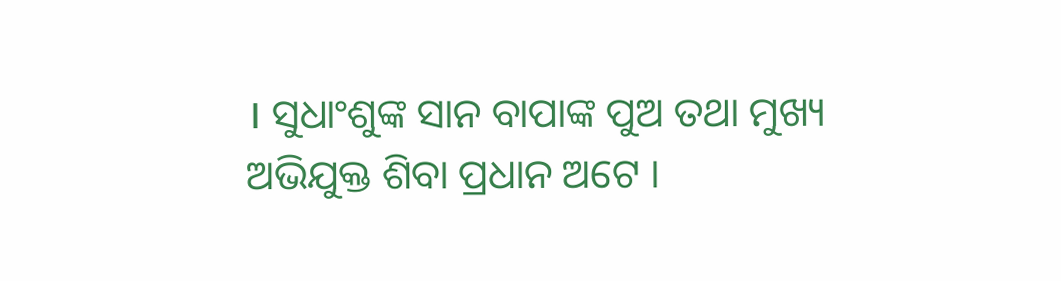। ସୁଧାଂଶୁଙ୍କ ସାନ ବାପାଙ୍କ ପୁଅ ତଥା ମୁଖ୍ୟ ଅଭିଯୁକ୍ତ ଶିବା ପ୍ରଧାନ ଅଟେ ।